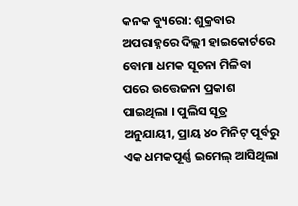କନକ ବ୍ୟୁରୋ: ଶୁକ୍ରବାର ଅପରାହ୍ନରେ ଦିଲ୍ଲୀ ହାଇକୋର୍ଟରେ ବୋମା ଧମକ ସୂଚନା ମିଳିବା ପରେ ଉତ୍ତେଜନା ପ୍ରକାଶ ପାଇଥିଲା । ପୁଲିସ ସୂତ୍ର ଅନୁଯାୟୀ, ପ୍ରାୟ ୪୦ ମିନିଟ୍ ପୂର୍ବରୁ ଏକ ଧମକପୂର୍ଣ୍ଣ ଇମେଲ୍ ଆସିଥିଲା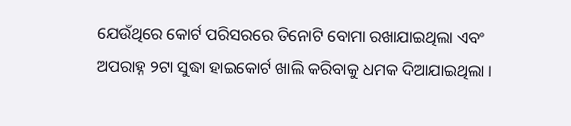ଯେଉଁଥିରେ କୋର୍ଟ ପରିସରରେ ତିନୋଟି ବୋମା ରଖାଯାଇଥିଲା ଏବଂ ଅପରାହ୍ନ ୨ଟା ସୁଦ୍ଧା ହାଇକୋର୍ଟ ଖାଲି କରିବାକୁ ଧମକ ଦିଆଯାଇଥିଲା ।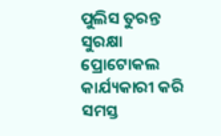ପୁଲିସ ତୁରନ୍ତ ସୁରକ୍ଷା ପ୍ରୋଟୋକଲ କାର୍ଯ୍ୟକାରୀ କରି ସମସ୍ତ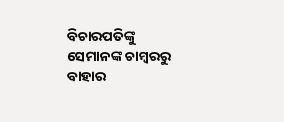ବିଚାରପତିଙ୍କୁ ସେମାନଙ୍କ ଚାମ୍ବରରୁ ବାହାର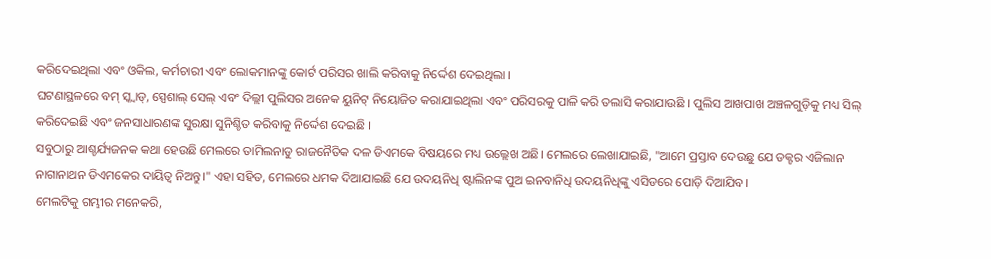କରିଦେଇଥିଲା ଏବଂ ଓକିଲ, କର୍ମଚାରୀ ଏବଂ ଲୋକମାନଙ୍କୁ କୋର୍ଟ ପରିସର ଖାଲି କରିବାକୁ ନିର୍ଦ୍ଦେଶ ଦେଇଥିଲା ।
ଘଟଣାସ୍ଥଳରେ ବମ୍ ସ୍କ୍ୱାଡ୍, ସ୍ପେଶାଲ୍ ସେଲ୍ ଏବଂ ଦିଲ୍ଲୀ ପୁଲିସର ଅନେକ ୟୁନିଟ୍ ନିୟୋଜିତ କରାଯାଇଥିଲା ଏବଂ ପରିସରକୁ ପାଳି କରି ତଲାସି କରାଯାଉଛି । ପୁଲିସ ଆଖପାଖ ଅଞ୍ଚଳଗୁଡ଼ିକୁ ମଧ୍ୟ ସିଲ୍ କରିଦେଇଛି ଏବଂ ଜନସାଧାରଣଙ୍କ ସୁରକ୍ଷା ସୁନିଶ୍ଚିତ କରିବାକୁ ନିର୍ଦ୍ଦେଶ ଦେଇଛି ।
ସବୁଠାରୁ ଆଶ୍ଚର୍ଯ୍ୟଜନକ କଥା ହେଉଛି ମେଲରେ ତାମିଲନାଡୁ ରାଜନୈତିକ ଦଳ ଡିଏମକେ ବିଷୟରେ ମଧ୍ୟ ଉଲ୍ଲେଖ ଅଛି। ମେଲରେ ଲେଖାଯାଇଛି, "ଆମେ ପ୍ରସ୍ତାବ ଦେଉଛୁ ଯେ ଡକ୍ଟର ଏଜିଲାନ ନାଗାନାଥନ ଡିଏମକେର ଦାୟିତ୍ୱ ନିଅନ୍ତୁ।" ଏହା ସହିତ, ମେଲରେ ଧମକ ଦିଆଯାଇଛି ଯେ ଉଦୟନିଧି ଷ୍ଟାଲିନଙ୍କ ପୁଅ ଇନବାନିଧି ଉଦୟନିଧିଙ୍କୁ ଏସିଡରେ ପୋଡ଼ି ଦିଆଯିବ।
ମେଲଟିକୁ ଗମ୍ଭୀର ମନେକରି,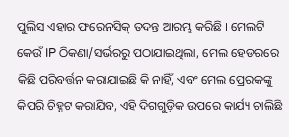ପୁଲିସ ଏହାର ଫରେନସିକ୍ ତଦନ୍ତ ଆରମ୍ଭ କରିଛି । ମେଲଟି କେଉଁ IP ଠିକଣା/ସର୍ଭରରୁ ପଠାଯାଇଥିଲା, ମେଲ ହେଡରରେ କିଛି ପରିବର୍ତ୍ତନ କରାଯାଇଛି କି ନାହିଁ, ଏବଂ ମେଲ ପ୍ରେରକଙ୍କୁ କିପରି ଚିହ୍ନଟ କରାଯିବ, ଏହି ଦିଗଗୁଡ଼ିକ ଉପରେ କାର୍ଯ୍ୟ ଚାଲିଛି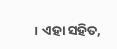। ଏହା ସହିତ,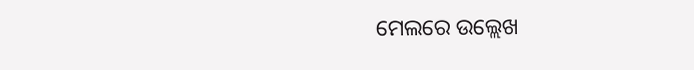ମେଲରେ ଉଲ୍ଲେଖ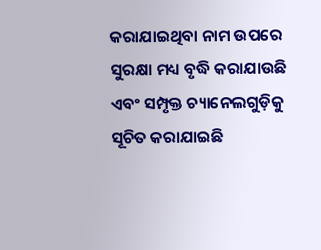କରାଯାଇଥିବା ନାମ ଉପରେ ସୁରକ୍ଷା ମଧ୍ୟ ବୃଦ୍ଧି କରାଯାଉଛି ଏବଂ ସମ୍ପୃକ୍ତ ଚ୍ୟାନେଲଗୁଡ଼ିକୁ ସୂଚିତ କରାଯାଇଛି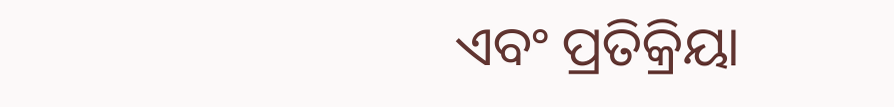ଏବଂ ପ୍ରତିକ୍ରିୟା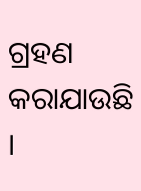ଗ୍ରହଣ କରାଯାଉଛି ।